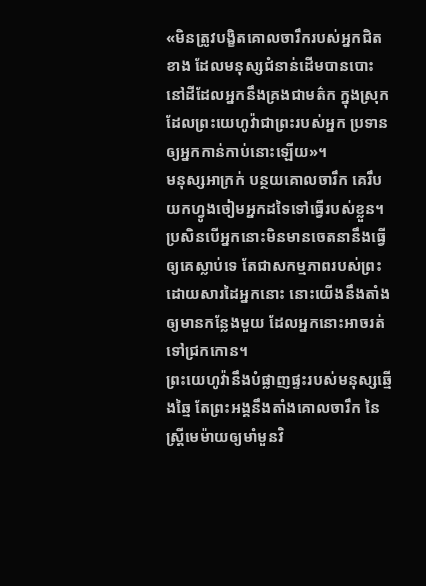«មិនត្រូវបង្ខិតគោលចារឹករបស់អ្នកជិតខាង ដែលមនុស្សជំនាន់ដើមបានបោះ នៅដីដែលអ្នកនឹងគ្រងជាមត៌ក ក្នុងស្រុកដែលព្រះយេហូវ៉ាជាព្រះរបស់អ្នក ប្រទានឲ្យអ្នកកាន់កាប់នោះឡើយ»។
មនុស្សអាក្រក់ បន្ថយគោលចារឹក គេរឹបយកហ្វូងចៀមអ្នកដទៃទៅធ្វើរបស់ខ្លួន។
ប្រសិនបើអ្នកនោះមិនមានចេតនានឹងធ្វើឲ្យគេស្លាប់ទេ តែជាសកម្មភាពរបស់ព្រះដោយសារដៃអ្នកនោះ នោះយើងនឹងតាំងឲ្យមានកន្លែងមួយ ដែលអ្នកនោះអាចរត់ទៅជ្រកកោន។
ព្រះយេហូវ៉ានឹងបំផ្លាញផ្ទះរបស់មនុស្សឆ្មើងឆ្មៃ តែព្រះអង្គនឹងតាំងគោលចារឹក នៃស្ត្រីមេម៉ាយឲ្យមាំមួនវិ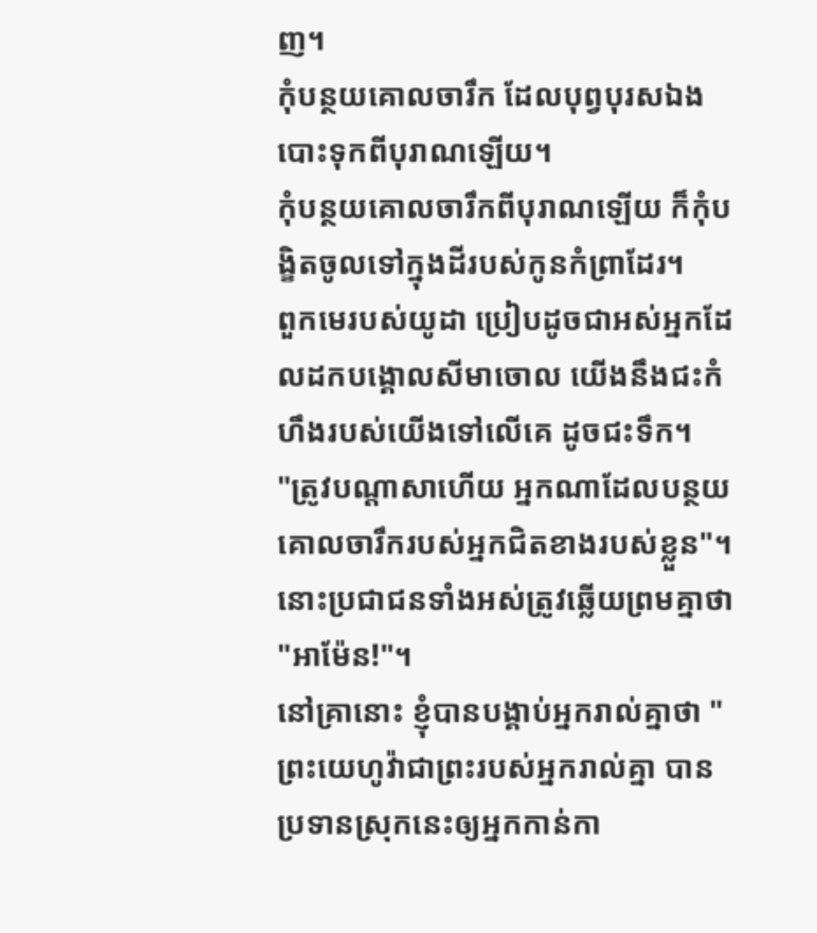ញ។
កុំបន្ថយគោលចារឹក ដែលបុព្វបុរសឯងបោះទុកពីបុរាណឡើយ។
កុំបន្ថយគោលចារឹកពីបុរាណឡើយ ក៏កុំបង្ខិតចូលទៅក្នុងដីរបស់កូនកំព្រាដែរ។
ពួកមេរបស់យូដា ប្រៀបដូចជាអស់អ្នកដែលដកបង្គោលសីមាចោល យើងនឹងជះកំហឹងរបស់យើងទៅលើគេ ដូចជះទឹក។
"ត្រូវបណ្ដាសាហើយ អ្នកណាដែលបន្ថយគោលចារឹករបស់អ្នកជិតខាងរបស់ខ្លួន"។ នោះប្រជាជនទាំងអស់ត្រូវឆ្លើយព្រមគ្នាថា "អាម៉ែន!"។
នៅគ្រានោះ ខ្ញុំបានបង្គាប់អ្នករាល់គ្នាថា "ព្រះយេហូវ៉ាជាព្រះរបស់អ្នករាល់គ្នា បានប្រទានស្រុកនេះឲ្យអ្នកកាន់កា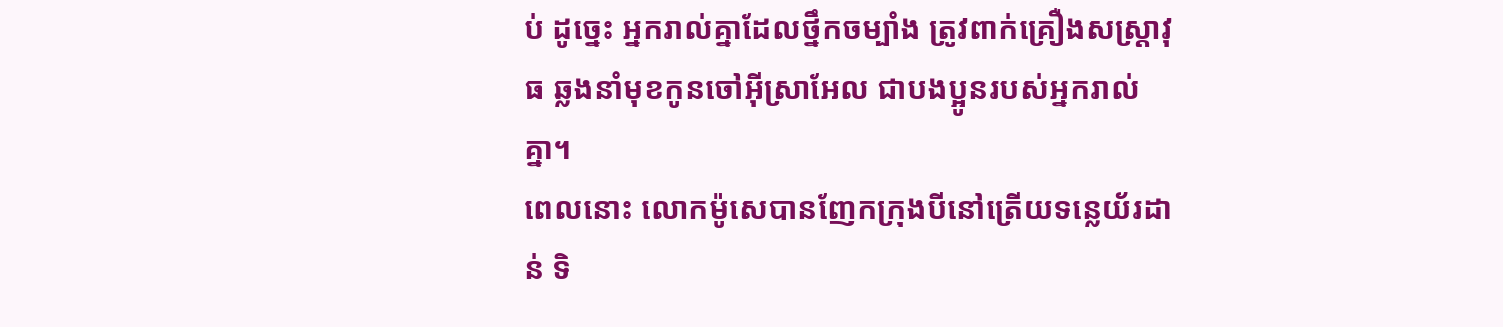ប់ ដូច្នេះ អ្នករាល់គ្នាដែលថ្នឹកចម្បាំង ត្រូវពាក់គ្រឿងសស្ត្រាវុធ ឆ្លងនាំមុខកូនចៅអ៊ីស្រាអែល ជាបងប្អូនរបស់អ្នករាល់គ្នា។
ពេលនោះ លោកម៉ូសេបានញែកក្រុងបីនៅត្រើយទន្លេយ័រដាន់ ទិ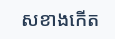សខាងកើត